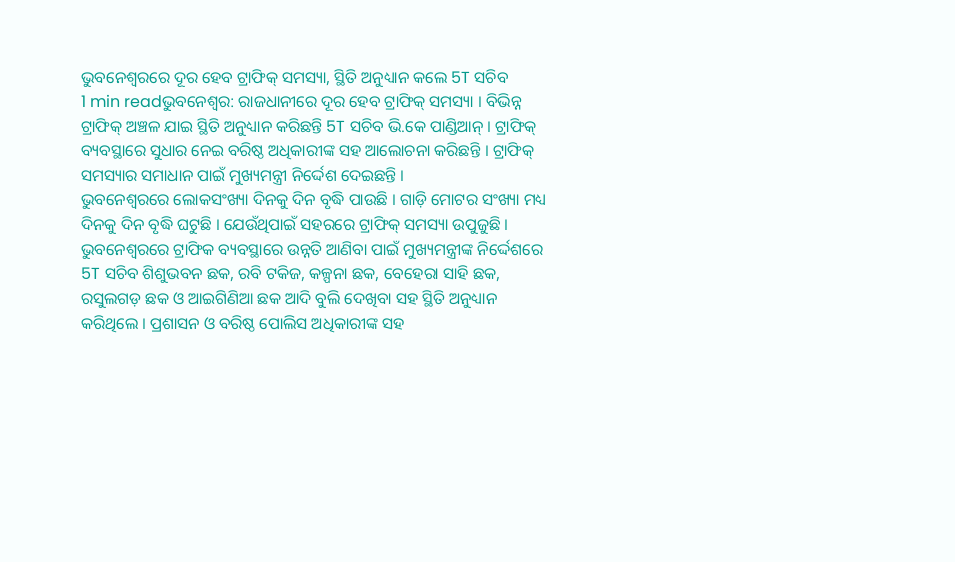ଭୁବନେଶ୍ୱରରେ ଦୂର ହେବ ଟ୍ରାଫିକ୍ ସମସ୍ୟା, ସ୍ଥିତି ଅନୁଧ୍ୟାନ କଲେ 5T ସଚିବ
1 min readଭୁବନେଶ୍ୱର: ରାଜଧାନୀରେ ଦୂର ହେବ ଟ୍ରାଫିକ୍ ସମସ୍ୟା । ବିଭିନ୍ନ ଟ୍ରାଫିକ୍ ଅଞ୍ଚଳ ଯାଇ ସ୍ଥିତି ଅନୁଧ୍ୟାନ କରିଛନ୍ତି 5T ସଚିବ ଭି.କେ ପାଣ୍ଡିଆନ୍ । ଟ୍ରାଫିକ୍ ବ୍ୟବସ୍ଥାରେ ସୁଧାର ନେଇ ବରିଷ୍ଠ ଅଧିକାରୀଙ୍କ ସହ ଆଲୋଚନା କରିଛନ୍ତି । ଟ୍ରାଫିକ୍ ସମସ୍ୟାର ସମାଧାନ ପାଇଁ ମୁଖ୍ୟମନ୍ତ୍ରୀ ନିର୍ଦ୍ଦେଶ ଦେଇଛନ୍ତି ।
ଭୁବନେଶ୍ୱରରେ ଲୋକସଂଖ୍ୟା ଦିନକୁ ଦିନ ବୃଦ୍ଧି ପାଉଛି । ଗାଡ଼ି ମୋଟର ସଂଖ୍ୟା ମଧ୍ୟ ଦିନକୁ ଦିନ ବୃଦ୍ଧି ଘଟୁଛି । ଯେଉଁଥିପାଇଁ ସହରରେ ଟ୍ରାଫିକ୍ ସମସ୍ୟା ଉପୁଜୁଛି । ଭୁବନେଶ୍ୱରରେ ଟ୍ରାଫିକ ବ୍ୟବସ୍ଥାରେ ଉନ୍ନତି ଆଣିବା ପାଇଁ ମୁଖ୍ୟମନ୍ତ୍ରୀଙ୍କ ନିର୍ଦ୍ଦେଶରେ 5T ସଚିବ ଶିଶୁଭବନ ଛକ, ରବି ଟକିଜ, କଳ୍ପନା ଛକ, ବେହେରା ସାହି ଛକ, ରସୁଲଗଡ଼ ଛକ ଓ ଆଇଗିଣିଆ ଛକ ଆଦି ବୁଲି ଦେଖିବା ସହ ସ୍ଥିତି ଅନୁଧ୍ୟାନ କରିଥିଲେ । ପ୍ରଶାସନ ଓ ବରିଷ୍ଠ ପୋଲିସ ଅଧିକାରୀଙ୍କ ସହ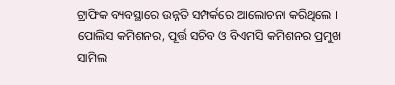ଟ୍ରାଫିକ ବ୍ୟବସ୍ଥାରେ ଉନ୍ନତି ସମ୍ପର୍କରେ ଆଲୋଚନା କରିଥିଲେ । ପୋଲିସ କମିଶନର, ପୂର୍ତ୍ତ ସଚିବ ଓ ବିଏମସି କମିଶନର ପ୍ରମୁଖ ସାମିଲ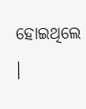ହୋଇଥିଲେ ।